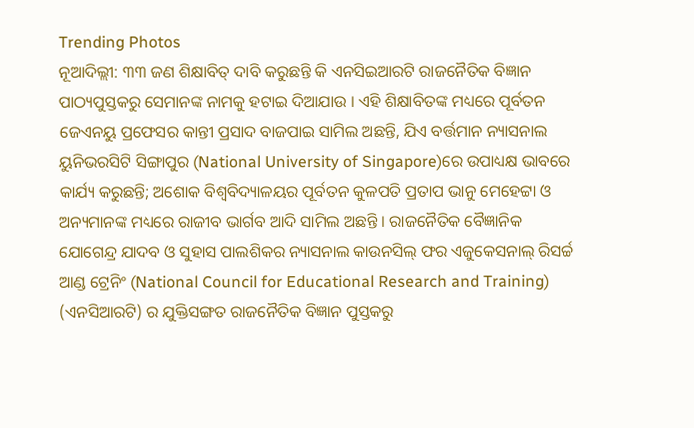Trending Photos
ନୂଆଦିଲ୍ଲୀ: ୩୩ ଜଣ ଶିକ୍ଷାବିତ୍ ଦାବି କରୁଛନ୍ତି କି ଏନସିଇଆରଟି ରାଜନୈତିକ ବିଜ୍ଞାନ ପାଠ୍ୟପୁସ୍ତକରୁ ସେମାନଙ୍କ ନାମକୁ ହଟାଇ ଦିଆଯାଉ । ଏହି ଶିକ୍ଷାବିତଙ୍କ ମଧ୍ୟରେ ପୂର୍ବତନ ଜେଏନୟୁ ପ୍ରଫେସର କାନ୍ତୀ ପ୍ରସାଦ ବାଜପାଇ ସାମିଲ ଅଛନ୍ତି, ଯିଏ ବର୍ତ୍ତମାନ ନ୍ୟାସନାଲ ୟୁନିଭରସିଟି ସିଙ୍ଗାପୁର (National University of Singapore)ରେ ଉପାଧ୍ୟକ୍ଷ ଭାବରେ କାର୍ଯ୍ୟ କରୁଛନ୍ତି; ଅଶୋକ ବିଶ୍ୱବିଦ୍ୟାଳୟର ପୂର୍ବତନ କୁଳପତି ପ୍ରତାପ ଭାନୁ ମେହେଟ୍ଟା ଓ ଅନ୍ୟମାନଙ୍କ ମଧ୍ୟରେ ରାଜୀବ ଭାର୍ଗବ ଆଦି ସାମିଲ ଅଛନ୍ତି । ରାଜନୈତିକ ବୈଜ୍ଞାନିକ ଯୋଗେନ୍ଦ୍ର ଯାଦବ ଓ ସୁହାସ ପାଲଶିକର ନ୍ୟାସନାଲ କାଉନସିଲ୍ ଫର ଏଜୁକେସନାଲ୍ ରିସର୍ଚ୍ଚ ଆଣ୍ଡ ଟ୍ରେନିଂ (National Council for Educational Research and Training) (ଏନସିଆରଟି) ର ଯୁକ୍ତିସଙ୍ଗତ ରାଜନୈତିକ ବିଜ୍ଞାନ ପୁସ୍ତକରୁ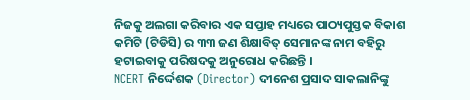ନିଜକୁ ଅଲଗା କରିବାର ଏକ ସପ୍ତାହ ମଧ୍ୟରେ ପାଠ୍ୟପୁସ୍ତକ ବିକାଶ କମିଟି (ଟିଡିସି) ର ୩୩ ଜଣ ଶିକ୍ଷାବିତ୍ ସେମାନଙ୍କ ନାମ ବହିରୁ ହଟାଇବାକୁ ପରିଷଦକୁ ଅନୁରୋଧ କରିଛନ୍ତି ।
NCERT ନିର୍ଦ୍ଦେଶକ (Director) ଦୀନେଶ ପ୍ରସାଦ ସାକଲାନିଙ୍କୁ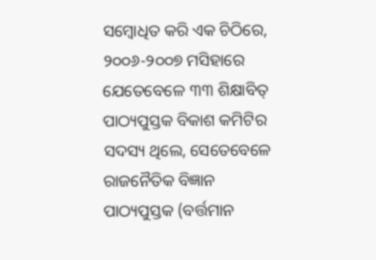ସମ୍ବୋଧିତ କରି ଏକ ଚିଠିରେ, ୨୦୦୬-୨୦୦୭ ମସିହାରେ ଯେତେବେଳେ ୩୩ ଶିକ୍ଷାବିତ୍ ପାଠ୍ୟପୁସ୍ତକ ବିକାଶ କମିଟିର ସଦସ୍ୟ ଥିଲେ, ସେତେବେଳେ ରାଜନୈତିକ ବିଜ୍ଞାନ ପାଠ୍ୟପୁସ୍ତକ (ବର୍ତ୍ତମାନ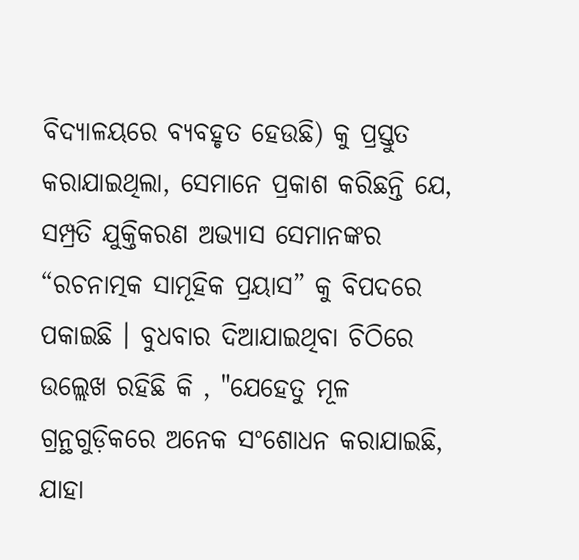ବିଦ୍ୟାଳୟରେ ବ୍ୟବହୃତ ହେଉଛି) କୁ ପ୍ରସ୍ତୁତ କରାଯାଇଥିଲା, ସେମାନେ ପ୍ରକାଶ କରିଛନ୍ତି ଯେ, ସମ୍ପ୍ରତି ଯୁକ୍ତିକରଣ ଅଭ୍ୟାସ ସେମାନଙ୍କର “ରଚନାତ୍ମକ ସାମୂହିକ ପ୍ରୟାସ” କୁ ବିପଦରେ ପକାଇଛି । ବୁଧବାର ଦିଆଯାଇଥିବା ଚିଠିରେ ଉଲ୍ଲେଖ ରହିଛି କି , "ଯେହେତୁ ମୂଳ ଗ୍ରନ୍ଥଗୁଡ଼ିକରେ ଅନେକ ସଂଶୋଧନ କରାଯାଇଛି, ଯାହା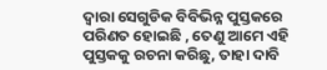ଦ୍ବାରା ସେଗୁଡିକ ବିବିଭିନ୍ନ ପୁସ୍ତକରେ ପରିଣତ ହୋଇଛି , ତେଣୁ ଆମେ ଏହି ପୁସ୍ତକକୁ ରଚନା କରିଛୁ, ତାହା ଦାବି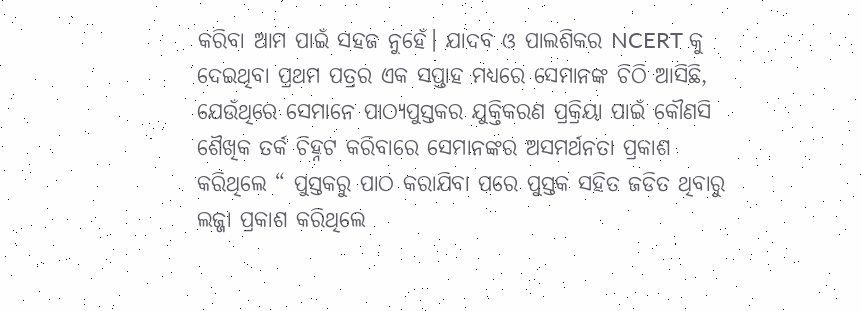କରିବା ଆମ ପାଇଁ ସହଜ ନୁହେଁ। ଯାଦବ ଓ ପାଲଶିକର NCERT କୁ ଦେଇଥିବା ପ୍ରଥମ ପତ୍ରର ଏକ ସପ୍ତାହ ମଧ୍ୟରେ ସେମାନଙ୍କ ଚିଠି ଆସିଛି, ଯେଉଁଥିରେ ସେମାନେ ପାଠ୍ୟପୁସ୍ତକର ଯୁକ୍ତିକରଣ ପ୍ରକ୍ରିୟା ପାଇଁ କୌଣସି ଶୈଖିକ ତର୍କ ଚିହ୍ନଟ କରିବାରେ ସେମାନଙ୍କର ଅସମର୍ଥନତା ପ୍ରକାଶ କରିଥିଲେ “ ପୁସ୍ତକରୁ ପାଠ କରାଯିବା ପରେ ପୁସ୍ତକ ସହିତ ଜଡିତ ଥିବାରୁ ଲଜ୍ଜା ପ୍ରକାଶ କରିଥିଲେ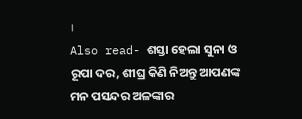।
Also read- ଶସ୍ତା ହେଲା ସୁନା ଓ ରୂପା ଦର, ଶୀଘ୍ର କିଣି ନିଅନ୍ତୁ ଆପଣଙ୍କ ମନ ପସନ୍ଦର ଅଳଙ୍କାର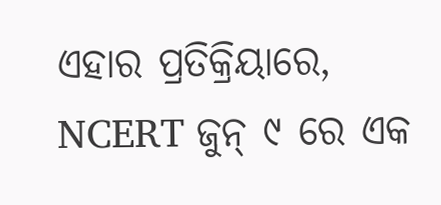ଏହାର ପ୍ରତିକ୍ରିୟାରେ, NCERT ଜୁନ୍ ୯ ରେ ଏକ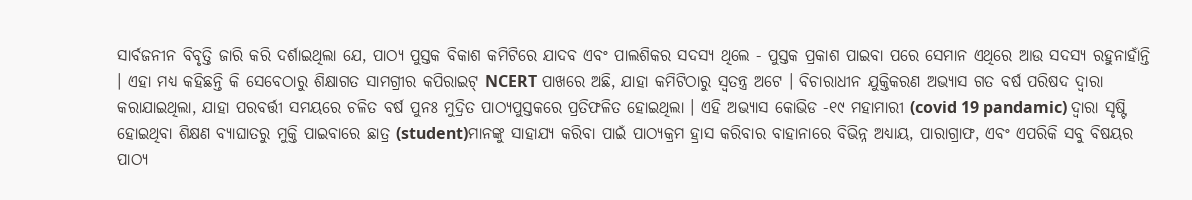ସାର୍ବଜନୀନ ବିବୃତ୍ତି ଜାରି କରି ଦର୍ଶାଇଥିଲା ଯେ, ପାଠ୍ୟ ପୁସ୍ତକ ବିକାଶ କମିଟିରେ ଯାଦବ ଏବଂ ପାଲଶିକର ସଦସ୍ୟ ଥିଲେ - ପୁସ୍ତକ ପ୍ରକାଶ ପାଇବା ପରେ ସେମାନ ଏଥିରେ ଆଉ ସଦସ୍ୟ ରହୁନାହାଁନ୍ତି । ଏହା ମଧ୍ୟ କହିଛନ୍ତି କି ସେବେଠାରୁ ଶିକ୍ଷାଗତ ସାମଗ୍ରୀର କପିରାଇଟ୍ NCERT ପାଖରେ ଅଛି, ଯାହା କମିଟିଠାରୁ ସ୍ୱତନ୍ତ୍ର ଅଟେ । ବିଚାରାଧୀନ ଯୁକ୍ତିକରଣ ଅଭ୍ୟାସ ଗତ ବର୍ଷ ପରିଷଦ ଦ୍ୱାରା କରାଯାଇଥିଲା, ଯାହା ପରବର୍ତ୍ତୀ ସମୟରେ ଚଳିତ ବର୍ଷ ପୁନଃ ମୁଦ୍ରିତ ପାଠ୍ୟପୁସ୍ତକରେ ପ୍ରତିଫଳିତ ହୋଇଥିଲା । ଏହି ଅଭ୍ୟାସ କୋଭିଡ -୧୯ ମହାମାରୀ (covid 19 pandamic) ଦ୍ବାରା ସୃଷ୍ଟି ହୋଇଥିବା ଶିକ୍ଷଣ ବ୍ୟାଘାତରୁ ମୁକ୍ତି ପାଇବାରେ ଛାତ୍ର (student)ମାନଙ୍କୁ ସାହାଯ୍ୟ କରିବା ପାଇଁ ପାଠ୍ୟକ୍ରମ ହ୍ରାସ କରିବାର ବାହାନାରେ ବିଭିନ୍ନ ଅଧ୍ୟାୟ, ପାରାଗ୍ରାଫ, ଏବଂ ଏପରିକି ସବୁ ବିଷୟର ପାଠ୍ୟ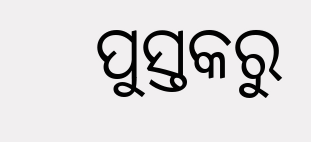ପୁସ୍ତକରୁ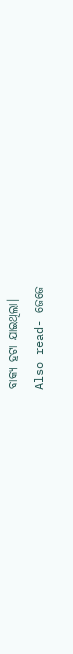ବାକ୍ୟ ହଟା ଯାଇଥିଲା।
Also read- ଜେଜେ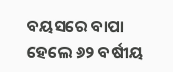ବୟସରେ ବାପା ହେଲେ ୬୨ ବର୍ଷୀୟ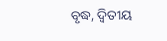ବୃଦ୍ଧ, ଦ୍ୱିତୀୟ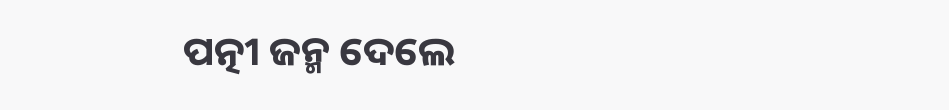ପତ୍ନୀ ଜନ୍ମ ଦେଲେ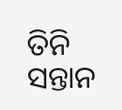ତିନି ସନ୍ତାନ